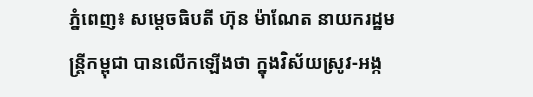ភ្នំពេញ៖ សម្តេចធិបតី ហ៊ុន ម៉ាណែត នាយករដ្ឋមន្ត្រីកម្ពុជា បានលើកឡើងថា ក្នុងវិស័យស្រូវ-អង្ក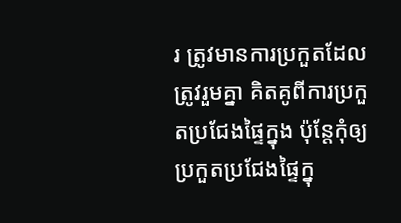រ ត្រូវមានការប្រកួតដែលត្រូវរួមគ្នា គិតគូពីការប្រកួតប្រជែងផ្ទៃក្នុង ប៉ុន្តែកុំឲ្យប្រកួតប្រជែងផ្ទៃក្នុ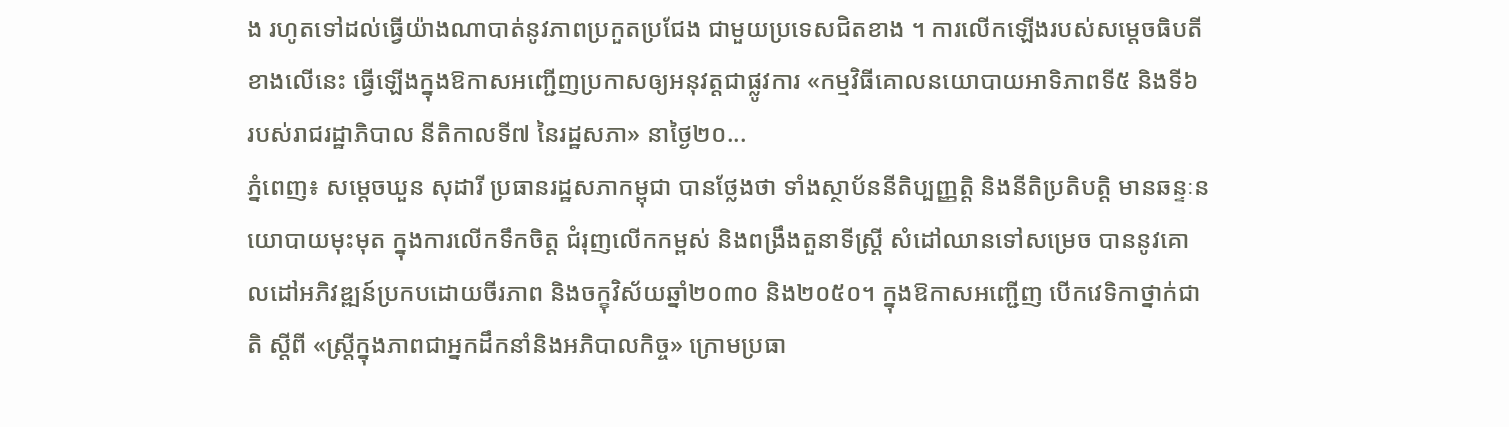ង រហូតទៅដល់ធ្វើយ៉ាងណាបាត់នូវភាពប្រកួតប្រជែង ជាមួយប្រទេសជិតខាង ។ ការលើកឡើងរបស់សម្តេចធិបតី ខាងលើនេះ ធ្វើឡើងក្នុងឱកាសអញ្ជើញប្រកាសឲ្យអនុវត្តជាផ្លូវការ «កម្មវិធីគោលនយោបាយអាទិភាពទី៥ និងទី៦ របស់រាជរដ្ឋាភិបាល នីតិកាលទី៧ នៃរដ្ឋសភា» នាថ្ងៃ២០...
ភ្នំពេញ៖ សម្តេចឃួន សុដារី ប្រធានរដ្ឋសភាកម្ពុជា បានថ្លែងថា ទាំងស្ថាប័ននីតិប្បញ្ញត្តិ និងនីតិប្រតិបត្តិ មានឆន្ទៈនយោបាយមុះមុត ក្នុងការលើកទឹកចិត្ត ជំរុញលើកកម្ពស់ និងពង្រឹងតួនាទីស្រ្តី សំដៅឈានទៅសម្រេច បាននូវគោលដៅអភិវឌ្ឍន៍ប្រកបដោយចីរភាព និងចក្ខុវិស័យឆ្នាំ២០៣០ និង២០៥០។ ក្នុងឱកាសអញ្ជើញ បើកវេទិកាថ្នាក់ជាតិ ស្តីពី «ស្រ្តីក្នុងភាពជាអ្នកដឹកនាំនិងអភិបាលកិច្ច» ក្រោមប្រធា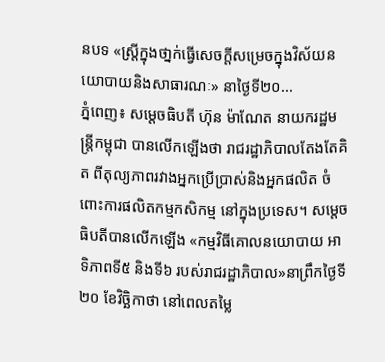នបទ «ស្រ្តីក្នុងថា្នក់ធ្វើសេចក្តីសម្រេចក្នុងវិស័យនយោបាយនិងសាធារណៈ» នាថ្ងៃទី២០...
ភ្នំពេញ៖ សម្តេចធិបតី ហ៊ុន ម៉ាណែត នាយករដ្ឋមន្ត្រីកម្ពុជា បានលើកឡើងថា រាជរដ្ឋាភិបាលតែងតែគិត ពីតុល្យភាពរវាងអ្នកប្រើប្រាស់និងអ្នកផលិត ចំពោះការផលិតកម្មកសិកម្ម នៅក្នុងប្រទេស។ សម្តេចធិបតីបានលើកឡើង «កម្មវិធីគោលនយោបាយ អាទិភាពទី៥ និងទី៦ របស់រាជរដ្ឋាភិបាល»នាព្រឹកថ្ងៃទី២០ ខែវិច្ឆិកាថា នៅពេលតម្លៃ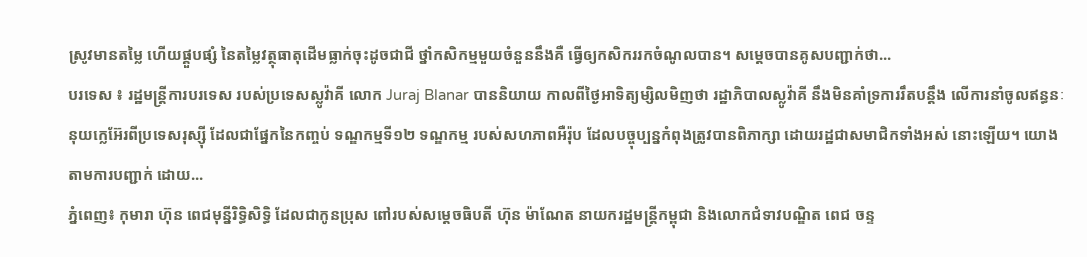ស្រូវមានតម្លៃ ហើយផ្គួបផ្សំ នៃតម្លៃវត្ថុធាតុដើមធ្លាក់ចុះដូចជាជី ថ្នាំកសិកម្មមួយចំនួននឹងគឺ ធ្វើឲ្យកសិកររកចំណូលបាន។ សម្តេចបានគូសបញ្ជាក់ថា...
បរទេស ៖ រដ្ឋមន្ត្រីការបរទេស របស់ប្រទេសស្លូវ៉ាគី លោក Juraj Blanar បាននិយាយ កាលពីថ្ងៃអាទិត្យម្សិលមិញថា រដ្ឋាភិបាលស្លូវ៉ាគី នឹងមិនគាំទ្រការរឹតបន្តឹង លើការនាំចូលឥន្ធនៈ នុយក្លេអ៊ែរពីប្រទេសរុស្ស៊ី ដែលជាផ្នែកនៃកញ្ចប់ ទណ្ឌកម្មទី១២ ទណ្ឌកម្ម របស់សហភាពអឺរ៉ុប ដែលបច្ចុប្បន្នកំពុងត្រូវបានពិភាក្សា ដោយរដ្ឋជាសមាជិកទាំងអស់ នោះឡើយ។ យោងតាមការបញ្ជាក់ ដោយ...
ភ្នំពេញ៖ កុមារា ហ៊ុន ពេជមុនី្នរិទ្ធិសិទ្ធិ ដែលជាកូនប្រុស ពៅរបស់សម្ដេចធិបតី ហ៊ុន ម៉ាណែត នាយករដ្ឋមន្ត្រីកម្ពុជា និងលោកជំទាវបណ្ឌិត ពេជ ចន្ទ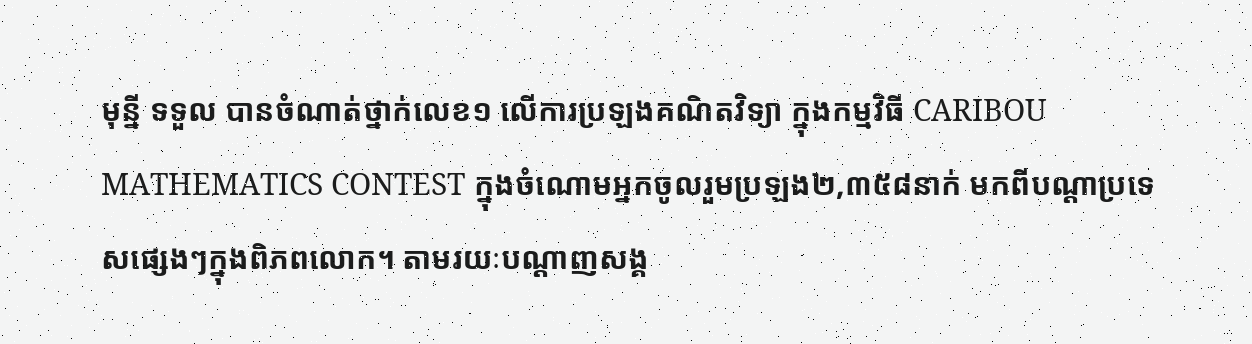មុន្នី ទទួល បានចំណាត់ថ្នាក់លេខ១ លើការប្រឡងគណិតវិទ្យា ក្នុងកម្មវិធី CARIBOU MATHEMATICS CONTEST ក្នុងចំណោមអ្នកចូលរួមប្រឡង២,៣៥៨នាក់ មកពីបណ្តាប្រទេសផ្សេងៗក្នុងពិភពលោក។ តាមរយៈបណ្ដាញសង្គ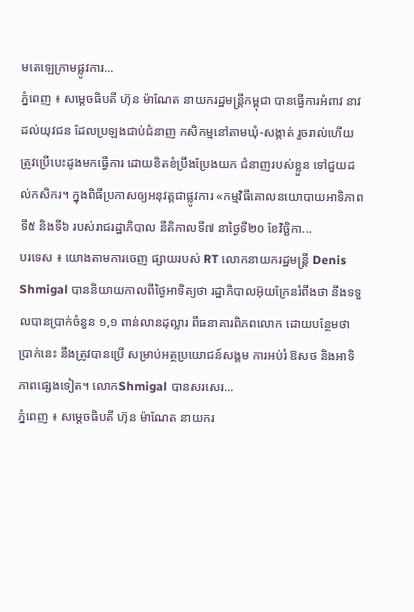មតេឡេក្រាមផ្លូវការ...
ភ្នំពេញ ៖ សម្ដេចធិបតី ហ៊ុន ម៉ាណែត នាយករដ្ឋមន្ដ្រីកម្ពុជា បានធ្វើការអំពាវ នាវដល់យុវជន ដែលប្រឡងជាប់ជំនាញ កសិកម្មនៅតាមឃុំ-សង្កាត់ រួចរាល់ហើយ ត្រូវប្រើបេះដូងមកធ្វើការ ដោយខិតខំប្រឹងប្រែងយក ជំនាញរបស់ខ្លួន ទៅជួយដល់កសិករ។ ក្នុងពិធីប្រកាសឲ្យអនុវត្តជាផ្លូវការ «កម្មវិធីគោលនយោបាយអាទិភាពទី៥ និងទី៦ របស់រាជរដ្ឋាភិបាល នីតិកាលទី៧ នាថ្ងៃទី២០ ខែវិច្ឆិកា...
បរទេស ៖ យោងតាមការចេញ ផ្សាយរបស់ RT លោកនាយករដ្ឋមន្ត្រី Denis Shmigal បាននិយាយកាលពីថ្ងៃអាទិត្យថា រដ្ឋាភិបាលអ៊ុយក្រែនរំពឹងថា នឹងទទួលបានប្រាក់ចំនួន ១,១ ពាន់លានដុល្លារ ពីធនាគារពិភពលោក ដោយបន្ថែមថាប្រាក់នេះ នឹងត្រូវបានប្រើ សម្រាប់អត្ថប្រយោជន៍សង្គម ការអប់រំ ឱសថ និងអាទិភាពផ្សេងទៀត។ លោកShmigal បានសរសេរ...
ភ្នំពេញ ៖ សម្តេចធិបតី ហ៊ុន ម៉ាណែត នាយករ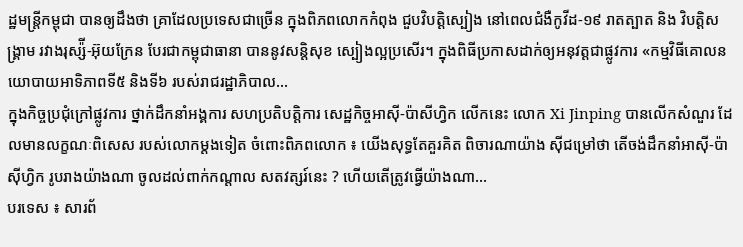ដ្ឋមន្ដ្រីកម្ពុជា បានឲ្យដឹងថា គ្រាដែលប្រទេសជាច្រើន ក្នុងពិភពលោកកំពុង ជួបវិបត្តិស្បៀង នៅពេលជំងឺកូវីដ-១៩ រាតត្បាត និង វិបត្តិសង្គ្រាម រវាងរុស្ស៉ី-អ៊ុយក្រែន បែរជាកម្ពុជាធានា បាននូវសន្តិសុខ ស្បៀងល្អប្រសើរ។ ក្នុងពិធីប្រកាសដាក់ឲ្យអនុវត្តជាផ្លូវការ «កម្មវិធីគោលនយោបាយអាទិភាពទី៥ និងទី៦ របស់រាជរដ្ឋាភិបាល...
ក្នុងកិច្ចប្រជុំក្រៅផ្លូវការ ថ្នាក់ដឹកនាំអង្គការ សហប្រតិបត្តិការ សេដ្ឋកិច្ចអាស៊ី-ប៉ាសីហ្វិក លើកនេះ លោក Xi Jinping បានលើកសំណួរ ដែលមានលក្ខណៈពិសេស របស់លោកម្តងទៀត ចំពោះពិភពលោក ៖ យើងសុទ្ធតែគួរគិត ពិចារណាយ៉ាង ស៊ីជម្រៅថា តើចង់ដឹកនាំអាស៊ី-ប៉ាស៊ីហ្វិក រូបរាងយ៉ាងណា ចូលដល់ពាក់កណ្តាល សតវត្សរ៍នេះ ? ហើយតើត្រូវធ្វើយ៉ាងណា...
បរទេស ៖ សារព័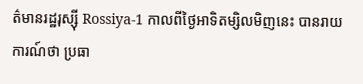ត៌មានរដ្ឋរុស្ស៊ី Rossiya-1 កាលពីថ្ងៃអាទិតម្សិលមិញនេះ បានរាយការណ៍ថា ប្រធា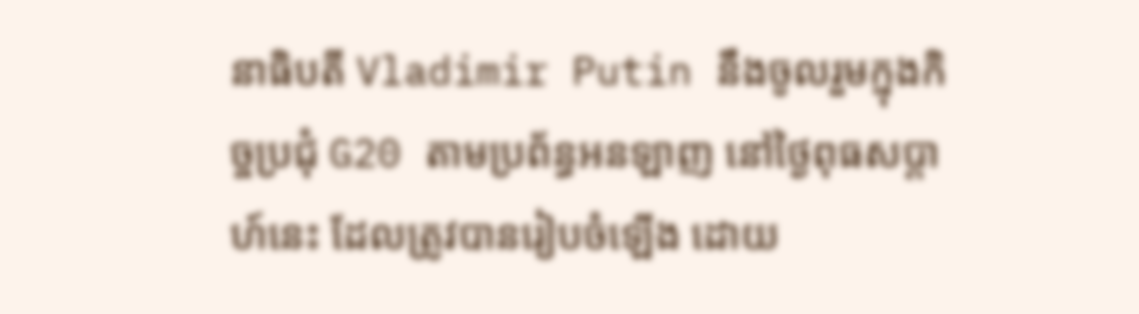នាធិបតី Vladimir Putin នឹងចូលរួមក្នុងកិច្ចប្រជុំ G20 តាមប្រព័ន្ធអនឡាញ នៅថ្ងៃពុធសប្តាហ៍នេះ ដែលត្រូវបានរៀបចំឡើង ដោយ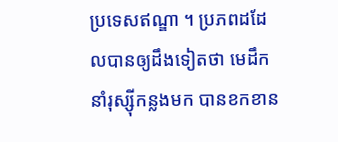ប្រទេសឥណ្ឌា ។ ប្រភពដដែលបានឲ្យដឹងទៀតថា មេដឹកនាំរុស្ស៊ីកន្លងមក បានខកខាន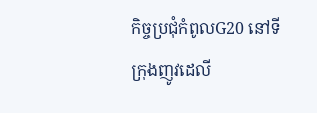កិច្ចប្រជុំកំពូលG20 នៅទីក្រុងញូវដេលី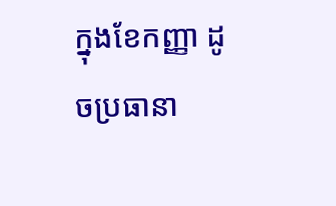ក្នុងខែកញ្ញា ដូចប្រធានា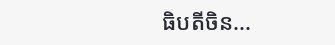ធិបតីចិន...